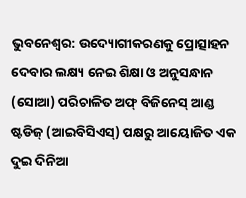ଭୁବନେଶ୍ୱର: ଉଦ୍ୟୋଗୀକରଣକୁ ପ୍ରୋତ୍ସାହନ ଦେବାର ଲକ୍ଷ୍ୟ ନେଇ ଶିକ୍ଷା ଓ ଅନୁସନ୍ଧାନ (ସୋଆ) ପରିଚାଳିତ ଅଫ୍ ବିଜିନେସ୍ ଆଣ୍ଡ ଷ୍ଟଡିଜ୍ (ଆଇବିସିଏସ୍) ପକ୍ଷରୁ ଆୟୋଜିତ ଏକ ଦୁଇ ଦିନିଆ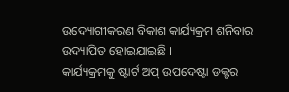ଉଦ୍ୟୋଗୀକରଣ ବିକାଶ କାର୍ଯ୍ୟକ୍ରମ ଶନିବାର ଉଦ୍ୟାପିତ ହୋଇଯାଇଛି ।
କାର୍ଯ୍ୟକ୍ରମକୁ ଷ୍ଟାର୍ଟ ଅପ୍ ଉପଦେଷ୍ଟା ଡକ୍ଟର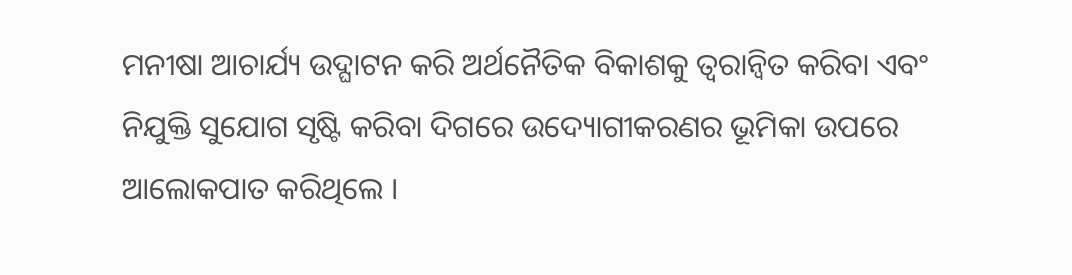ମନୀଷା ଆଚାର୍ଯ୍ୟ ଉଦ୍ଘାଟନ କରି ଅର୍ଥନୈତିକ ବିକାଶକୁ ତ୍ୱରାନ୍ୱିତ କରିବା ଏବଂ ନିଯୁକ୍ତି ସୁଯୋଗ ସୃଷ୍ଟି କରିବା ଦିଗରେ ଉଦ୍ୟୋଗୀକରଣର ଭୂମିକା ଉପରେ ଆଲୋକପାତ କରିଥିଲେ ।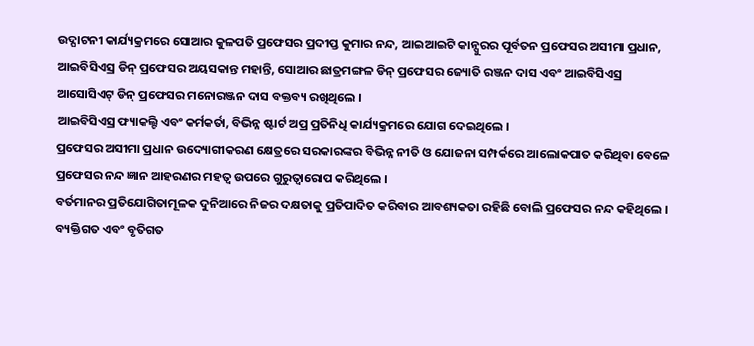ଉଦ୍ଘାଟନୀ କାର୍ଯ୍ୟକ୍ରମରେ ସୋଆର କୁଳପତି ପ୍ରଫେସର ପ୍ରଦୀପ୍ତ କୁମାର ନନ୍ଦ, ଆଇଆଇଟି କାନ୍ପୁରର ପୂର୍ବତନ ପ୍ରଫେସର ଅସୀମା ପ୍ରଧାନ, ଆଇବିସିଏସ୍ର ଡିନ୍ ପ୍ରଫେସର ଅୟସକାନ୍ତ ମହାନ୍ତି, ସୋଆର ଛାତ୍ରମଙ୍ଗଳ ଡିନ୍ ପ୍ରଫେସର ଜ୍ୟୋତି ରଞ୍ଜନ ଦାସ ଏବଂ ଆଇବିସିଏସ୍ର ଆସୋସିଏଟ୍ ଡିନ୍ ପ୍ରଫେସର ମନୋରଞ୍ଜନ ଦାସ ବକ୍ତବ୍ୟ ରଖିଥିଲେ ।
ଆଇବିସିଏସ୍ର ଫ୍ୟାକଲ୍ଟି ଏବଂ କର୍ମକର୍ତା, ବିଭିନ୍ନ ଷ୍ଟାର୍ଟ ଅପ୍ର ପ୍ରତିନିଧି କାର୍ଯ୍ୟକ୍ରମରେ ଯୋଗ ଦେଇଥିଲେ ।
ପ୍ରଫେସର ଅସୀମା ପ୍ରଧାନ ଉଦ୍ୟୋଗୀକରଣ କ୍ଷେତ୍ରରେ ସରକାରଙ୍କର ବିଭିନ୍ନ ନୀତି ଓ ଯୋଜନା ସମ୍ପର୍କରେ ଆଲୋକପାତ କରିଥିବା ବେଳେ ପ୍ରଫେସର ନନ୍ଦ ଜ୍ଞାନ ଆହରଣର ମହତ୍ୱ ଉପରେ ଗୁରୁତ୍ୱାରୋପ କରିଥିଲେ ।
ବର୍ତମାନର ପ୍ରତିଯୋଗିତାମୂଳକ ଦୁନିଆରେ ନିଜର ଦକ୍ଷତାକୁ ପ୍ରତିପାଦିତ କରିବାର ଆବଶ୍ୟକତା ରହିଛି ବୋଲି ପ୍ରଫେସର ନନ୍ଦ କହିଥିଲେ ।
ବ୍ୟକ୍ତିଗତ ଏବଂ ବୃତିଗତ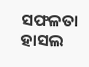ସଫଳତା ହାସଲ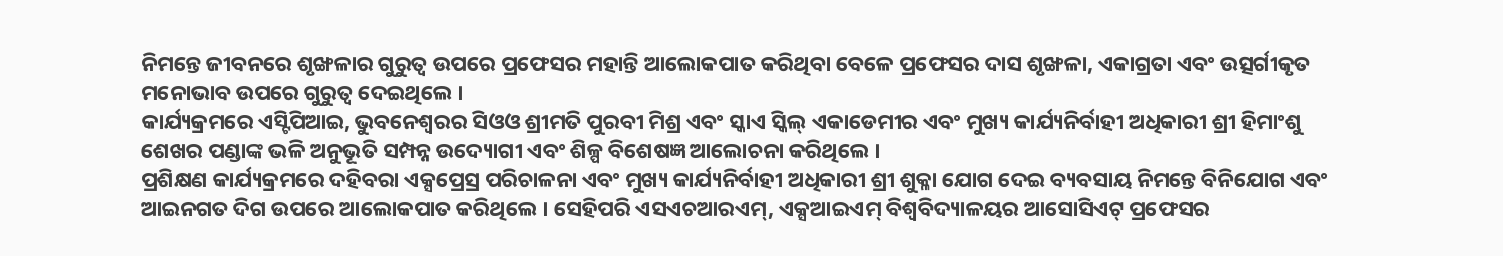ନିମନ୍ତେ ଜୀବନରେ ଶୃଙ୍ଖଳାର ଗୁରୁତ୍ୱ ଉପରେ ପ୍ରଫେସର ମହାନ୍ତି ଆଲୋକପାତ କରିଥିବା ବେଳେ ପ୍ରଫେସର ଦାସ ଶୃଙ୍ଖଳା, ଏକାଗ୍ରତା ଏବଂ ଉତ୍ସର୍ଗୀକୃତ ମନୋଭାବ ଉପରେ ଗୁରୁତ୍ୱ ଦେଇଥିଲେ ।
କାର୍ଯ୍ୟକ୍ରମରେ ଏସ୍ଟିପିଆଇ, ଭୁବନେଶ୍ୱରର ସିଓଓ ଶ୍ରୀମତି ପୁରବୀ ମିଶ୍ର ଏବଂ ସ୍କାଏ ସ୍କିଲ୍ ଏକାଡେମୀର ଏବଂ ମୁଖ୍ୟ କାର୍ଯ୍ୟନିର୍ବାହୀ ଅଧିକାରୀ ଶ୍ରୀ ହିମାଂଶୁ ଶେଖର ପଣ୍ଡାଙ୍କ ଭଳି ଅନୁଭୂତି ସମ୍ପନ୍ନ ଉଦ୍ୟୋଗୀ ଏବଂ ଶିଳ୍ପ ବିଶେଷଜ୍ଞ ଆଲୋଚନା କରିଥିଲେ ।
ପ୍ରଶିକ୍ଷଣ କାର୍ଯ୍ୟକ୍ରମରେ ଦହିବରା ଏକ୍ସପ୍ରେସ୍ର ପରିଚାଳନା ଏବଂ ମୁଖ୍ୟ କାର୍ଯ୍ୟନିର୍ବାହୀ ଅଧିକାରୀ ଶ୍ରୀ ଶୁକ୍ଳା ଯୋଗ ଦେଇ ବ୍ୟବସାୟ ନିମନ୍ତେ ବିନିଯୋଗ ଏବଂ ଆଇନଗତ ଦିଗ ଉପରେ ଆଲୋକପାତ କରିଥିଲେ । ସେହିପରି ଏସଏଚଆରଏମ୍, ଏକ୍ସଆଇଏମ୍ ବିଶ୍ୱବିଦ୍ୟାଳୟର ଆସୋସିଏଟ୍ ପ୍ରଫେସର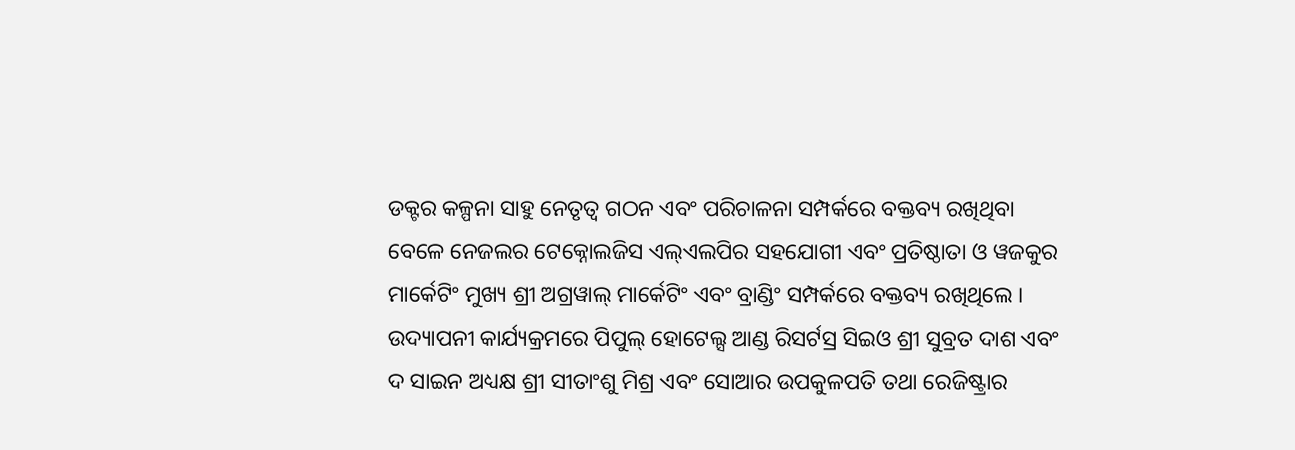ଡକ୍ଟର କଳ୍ପନା ସାହୁ ନେତୃତ୍ୱ ଗଠନ ଏବଂ ପରିଚାଳନା ସମ୍ପର୍କରେ ବକ୍ତବ୍ୟ ରଖିଥିବା ବେଳେ ନେଜଲର ଟେକ୍ନୋଲଜିସ ଏଲ୍ଏଲପିର ସହଯୋଗୀ ଏବଂ ପ୍ରତିଷ୍ଠାତା ଓ ୱଜକୁର ମାର୍କେଟିଂ ମୁଖ୍ୟ ଶ୍ରୀ ଅଗ୍ରୱାଲ୍ ମାର୍କେଟିଂ ଏବଂ ବ୍ରାଣ୍ଡିଂ ସମ୍ପର୍କରେ ବକ୍ତବ୍ୟ ରଖିଥିଲେ ।
ଉଦ୍ୟାପନୀ କାର୍ଯ୍ୟକ୍ରମରେ ପିପୁଲ୍ ହୋଟେଲ୍ସ ଆଣ୍ଡ ରିସର୍ଟସ୍ର ସିଇଓ ଶ୍ରୀ ସୁବ୍ରତ ଦାଶ ଏବଂ ଦ ସାଇନ ଅଧ୍ୟକ୍ଷ ଶ୍ରୀ ସୀତାଂଶୁ ମିଶ୍ର ଏବଂ ସୋଆର ଉପକୁଳପତି ତଥା ରେଜିଷ୍ଟ୍ରାର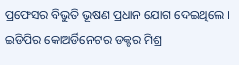ପ୍ରଫେସର ବିଭୁତି ଭୂଷଣ ପ୍ରଧାନ ଯୋଗ ଦେଇଥିଲେ । ଇଡିପିର କୋଅର୍ଡିନେଟର ଡକ୍ଟର ମିଶ୍ର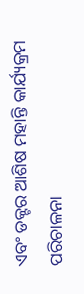ଏବଂ ଡକ୍ଟର ଆଶିଷ ମହାନ୍ତି କାର୍ଯ୍ୟକ୍ରମ ପରିଚାଳନା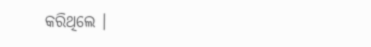କରିଥିଲେ ।